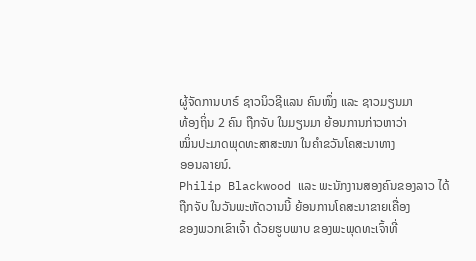ຜູ້ຈັດການບາຣ໌ ຊາວນິວຊີແລນ ຄົນໜຶ່ງ ແລະ ຊາວມຽນມາ
ທ້ອງຖິ່ນ 2 ຄົນ ຖືກຈັບ ໃນມຽນມາ ຍ້ອນການກ່າວຫາວ່າ
ໝິ່ນປະມາດພຸດທະສາສະໜາ ໃນຄຳຂວັນໂຄສະນາທາງ
ອອນລາຍນ໌.
Philip Blackwood ແລະ ພະນັກງານສອງຄົນຂອງລາວ ໄດ້
ຖືກຈັບ ໃນວັນພະຫັດວານນີ້ ຍ້ອນການໂຄສະນາຂາຍເຄື່ອງ
ຂອງພວກເຂົາເຈົ້າ ດ້ວຍຮູບພາບ ຂອງພະພຸດທະເຈົ້າທີ່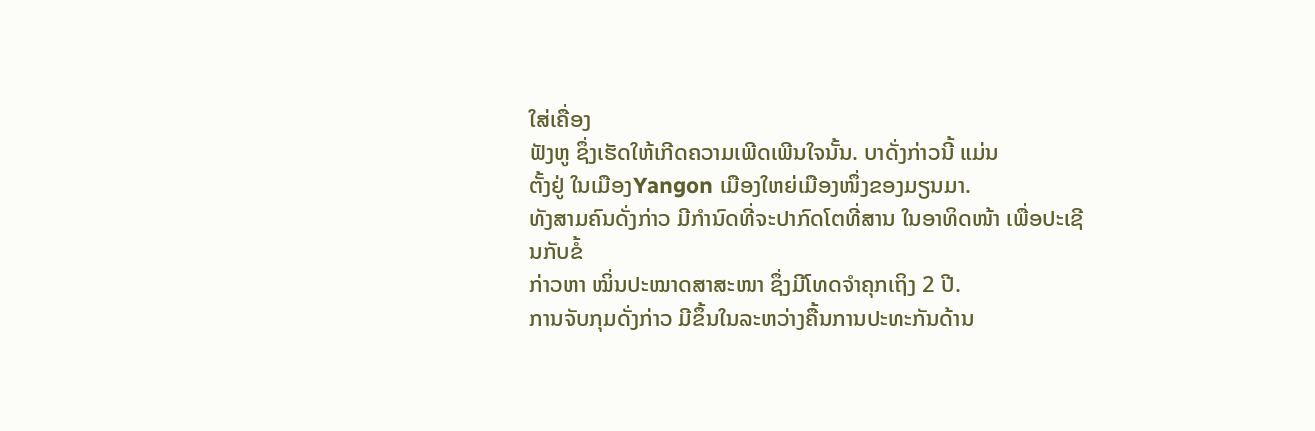ໃສ່ເຄື່ອງ
ຟັງຫູ ຊຶ່ງເຮັດໃຫ້ເກີດຄວາມເພີດເພີນໃຈນັ້ນ. ບາດັ່ງກ່າວນີ້ ແມ່ນ
ຕັ້ງຢູ່ ໃນເມືອງYangon ເມືອງໃຫຍ່ເມືອງໜຶ່ງຂອງມຽນມາ.
ທັງສາມຄົນດັ່ງກ່າວ ມີກຳນົດທີ່ຈະປາກົດໂຕທີ່ສານ ໃນອາທິດໜ້າ ເພື່ອປະເຊີນກັບຂໍ້
ກ່າວຫາ ໝິ່ນປະໝາດສາສະໜາ ຊຶ່ງມີໂທດຈຳຄຸກເຖິງ 2 ປີ.
ການຈັບກຸມດັ່ງກ່າວ ມີຂຶ້ນໃນລະຫວ່າງຄື້ນການປະທະກັນດ້ານ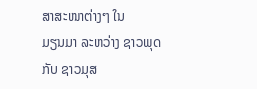ສາສະໜາຕ່າງໆ ໃນ
ມຽນມາ ລະຫວ່າງ ຊາວພຸດ ກັບ ຊາວມຸສ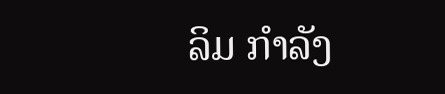ລິມ ກຳລັງ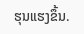ຮຸນແຮງຂຶ້ນ.